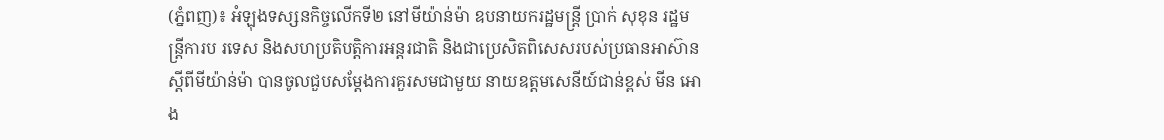(ភ្នំពញ)៖ អំឡុងទស្សនកិច្ចលើកទី២ នៅមីយ៉ាន់ម៉ា ឧបនាយករដ្ឋមន្ត្រី ប្រាក់ សុខុន រដ្ឋមន្ត្រីការប រទេស និងសហប្រតិបត្តិការអន្តរជាតិ និងជាប្រេសិតពិសេសរបស់ប្រធានអាស៊ានស្ដីពីមីយ៉ាន់ម៉ា បានចូលជួបសម្តែងការគួរសមជាមួយ នាយឧត្តមសេនីយ៍ជាន់ខ្ពស់ មីន អោង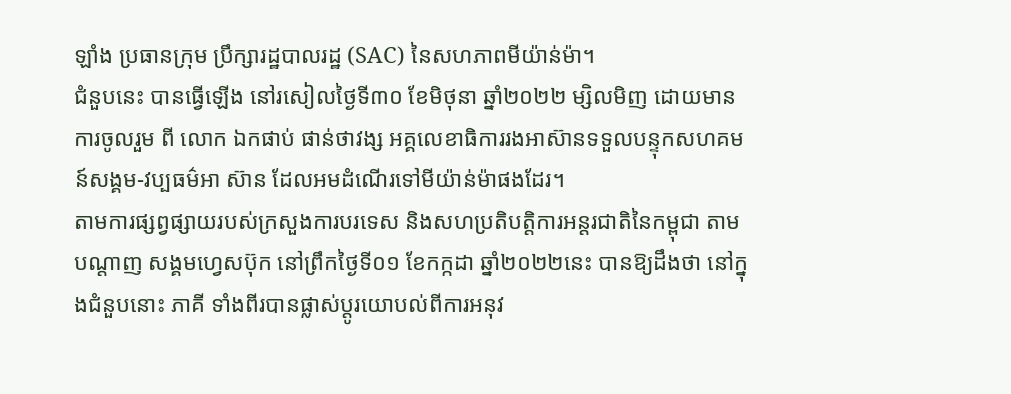ឡាំង ប្រធានក្រុម ប្រឹក្សារដ្ឋបាលរដ្ឋ (SAC) នៃសហភាពមីយ៉ាន់ម៉ា។
ជំនួបនេះ បានធ្វើឡើង នៅរសៀលថ្ងៃទី៣០ ខែមិថុនា ឆ្នាំ២០២២ ម្សិលមិញ ដោយមានការចូលរួម ពី លោក ឯកផាប់ ផាន់ថាវង្ស អគ្គលេខាធិការរងអាស៊ានទទួលបន្ទុកសហគមន៍សង្គម-វប្បធម៌អា ស៊ាន ដែលអមដំណើរទៅមីយ៉ាន់ម៉ាផងដែរ។
តាមការផ្សព្វផ្សាយរបស់ក្រសួងការបរទេស និងសហប្រតិបត្តិការអន្តរជាតិនៃកម្ពុជា តាមបណ្តាញ សង្គមហ្វេសប៊ុក នៅព្រឹកថ្ងៃទី០១ ខែកក្កដា ឆ្នាំ២០២២នេះ បានឱ្យដឹងថា នៅក្នុងជំនួបនោះ ភាគី ទាំងពីរបានផ្លាស់ប្តូរយោបល់ពីការអនុវ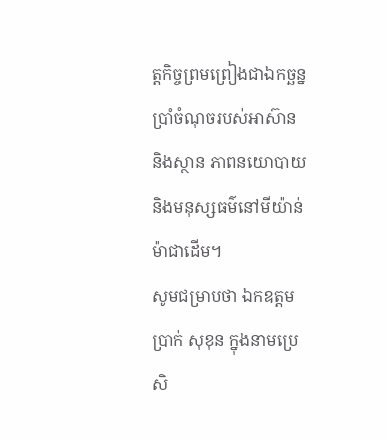ត្តកិច្ចព្រមព្រៀងជាឯកច្ឆន្នប្រាំចំណុចរបស់អាស៊ាន និងស្ថាន ភាពនយោបាយ និងមនុស្សធម៌នៅមីយ៉ាន់ម៉ាជាដើម។
សូមជម្រាបថា ឯកឧត្តម ប្រាក់ សុខុន ក្នុងនាមប្រេសិ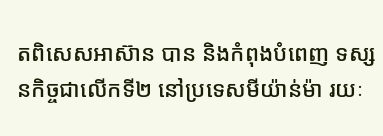តពិសេសអាស៊ាន បាន និងកំពុងបំពេញ ទស្សនកិច្ចជាលើកទី២ នៅប្រទេសមីយ៉ាន់ម៉ា រយៈ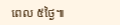ពេល ៥ថ្ងៃ៕